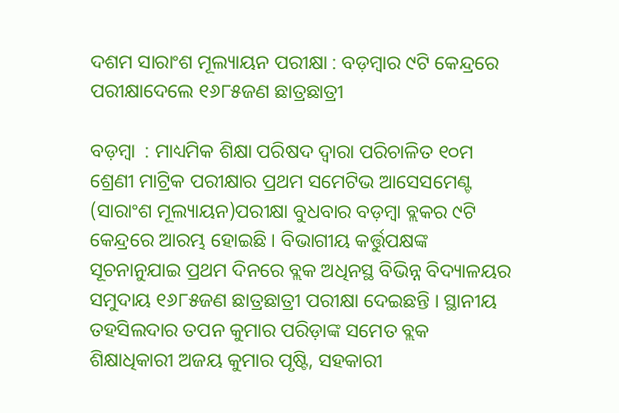ଦଶମ ସାରାଂଶ ମୂଲ୍ୟାୟନ ପରୀକ୍ଷା : ବଡ଼ମ୍ବାର ୯ଟି କେନ୍ଦ୍ରରେ ପରୀକ୍ଷାଦେଲେ ୧୬୮୫ଜଣ ଛାତ୍ରଛାତ୍ରୀ

ବଡ଼ମ୍ବା  : ମାଧ୍ୟମିକ ଶିକ୍ଷା ପରିଷଦ ଦ୍ୱାରା ପରିଚାଳିତ ୧୦ମ ଶ୍ରେଣୀ ମାଟ୍ରିକ ପରୀକ୍ଷାର ପ୍ରଥମ ସମେଟିଭ ଆସେସମେଣ୍ଟ (ସାରାଂଶ ମୂଲ୍ୟାୟନ)ପରୀକ୍ଷା ବୁଧବାର ବଡ଼ମ୍ବା ବ୍ଲକର ୯ଟି କେନ୍ଦ୍ରରେ ଆରମ୍ଭ ହୋଇଛି । ବିଭାଗୀୟ କର୍ତ୍ତୁପକ୍ଷଙ୍କ ସୂଚନାନୁଯାଇ ପ୍ରଥମ ଦିନରେ ବ୍ଲକ ଅଧିନସ୍ଥ ବିଭିନ୍ନ ବିଦ୍ୟାଳୟର ସମୁଦାୟ ୧୬୮୫ଜଣ ଛାତ୍ରଛାତ୍ରୀ ପରୀକ୍ଷା ଦେଇଛନ୍ତି । ସ୍ଥାନୀୟ ତହସିଲଦାର ତପନ କୁମାର ପରିଡ଼ାଙ୍କ ସମେତ ବ୍ଲକ ଶିକ୍ଷାଧିକାରୀ ଅଜୟ କୁମାର ପୃଷ୍ଟି, ସହକାରୀ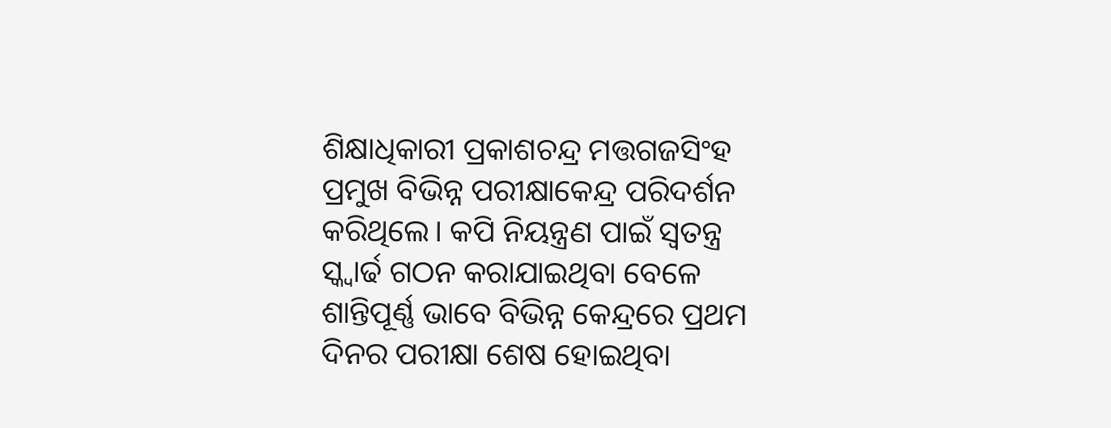ଶିକ୍ଷାଧିକାରୀ ପ୍ରକାଶଚନ୍ଦ୍ର ମତ୍ତଗଜସିଂହ ପ୍ରମୁଖ ବିଭିନ୍ନ ପରୀକ୍ଷାକେନ୍ଦ୍ର ପରିଦର୍ଶନ କରିଥିଲେ। କପି ନିୟନ୍ତ୍ରଣ ପାଇଁ ସ୍ୱତନ୍ତ୍ର ସ୍କ୍ୱାର୍ଢ ଗଠନ କରାଯାଇଥିବା ବେଳେ ଶାନ୍ତିପୂର୍ଣ୍ଣ ଭାବେ ବିଭିନ୍ନ କେନ୍ଦ୍ରରେ ପ୍ରଥମ ଦିନର ପରୀକ୍ଷା ଶେଷ ହୋଇଥିବା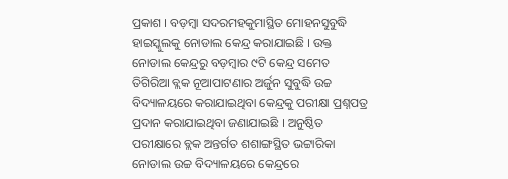ପ୍ରକାଶ । ବଡ଼ମ୍ବା ସଦରମହକୁମାସ୍ଥିତ ମୋହନସୁବୁଦ୍ଧି ହାଇସ୍କୁଲକୁ ନୋଡାଲ କେନ୍ଦ୍ର କରାଯାଇଛି । ଉକ୍ତ ନୋଡାଲ କେନ୍ଦ୍ରରୁ ବଡ଼ମ୍ବାର ୯ଟି କେନ୍ଦ୍ର ସମେତ ତିଗିରିଆ ବ୍ଲକ ନୂଆପାଟଣାର ଅର୍ଜୁନ ସୁବୁଦ୍ଧି ଉଚ୍ଚ ବିଦ୍ୟାଳୟରେ କରାଯାଇଥିବା କେନ୍ଦ୍ରକୁ ପରୀକ୍ଷା ପ୍ରଶ୍ନପତ୍ର ପ୍ରଦାନ କରାଯାଇଥିବା ଜଣାଯାଇଛି । ଅନୁଷ୍ଠିତ ପରୀକ୍ଷାରେ ବ୍ଲକ ଅନ୍ତର୍ଗତ ଶଶାଙ୍ଗସ୍ଥିତ ଭଟ୍ଟାରିକା ନୋଡାଲ ଉଚ୍ଚ ବିଦ୍ୟାଳୟରେ କେନ୍ଦ୍ରରେ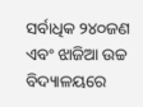ସର୍ବାଧିକ ୨୪୦ଜଣ ଏବଂ ଝାଜିଆ ଉଚ୍ଚ ବିଦ୍ୟାଳୟରେ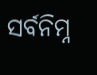ସର୍ବନିମ୍ନ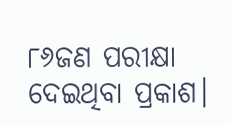୮୬ଜଣ ପରୀକ୍ଷା ଦେଇଥିବା ପ୍ରକାଶ।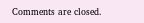Comments are closed.